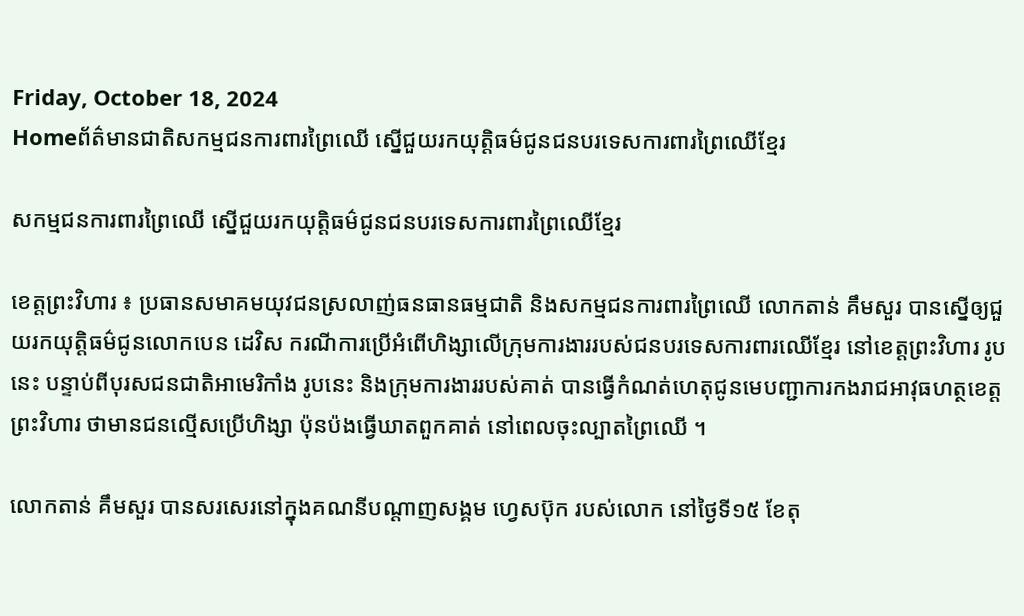Friday, October 18, 2024
Homeព័ត៌មានជាតិសកម្មជនការពារព្រៃឈើ ស្នើជួយរកយុត្តិធម៌ជូនជនបរទេសការពារព្រៃឈើខ្មែរ

សកម្មជនការពារព្រៃឈើ ស្នើជួយរកយុត្តិធម៌ជូនជនបរទេសការពារព្រៃឈើខ្មែរ

ខេត្តព្រះវិហារ ៖ ប្រធានសមាគមយុវជនស្រលាញ់ធនធានធម្មជាតិ និងសកម្មជនការពារព្រៃឈើ លោកតាន់ គឹមសួរ បានស្នើឲ្យជួយរកយុត្តិធម៌ជូនលោកបេន ដេវិស ករណីការប្រើអំពើហិង្សាលើក្រុមការងាររបស់ជនបរទេសការពារឈើខ្មែរ នៅខេត្តព្រះវិហារ រូបនេះ បន្ទាប់ពីបុរសជនជាតិអាមេរិកាំង រូបនេះ និងក្រុមការងាររបស់គាត់ បានធ្វើកំណត់ហេតុជូនមេបញ្ជាការកងរាជអាវុធហត្ថខេត្តព្រះវិហារ ថាមានជនល្មើសប្រើហិង្សា ប៉ុនប៉ងធ្វើឃាតពួកគាត់ នៅពេលចុះល្បាតព្រៃឈើ ។

លោកតាន់ គឹមសួរ បានសរសេរនៅក្នុងគណនីបណ្ដាញសង្គម ហ្វេសប៊ុក របស់លោក នៅថ្ងៃទី១៥ ខែតុ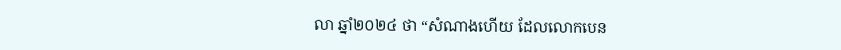លា ឆ្នាំ២០២៤ ថា “សំណាងហើយ ដែលលោកបេន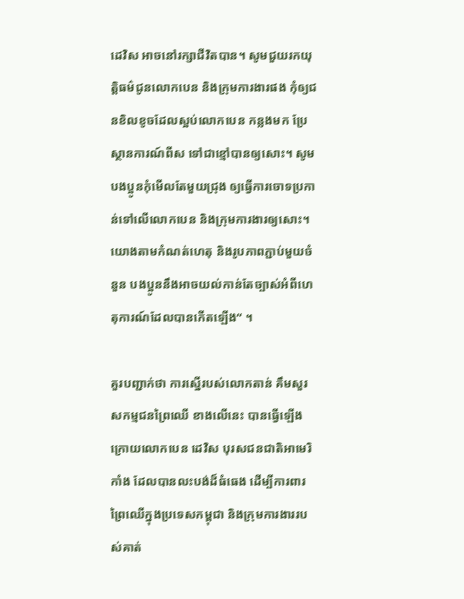ដេវិស អាចនៅរក្សាជីវិតបាន។ សូមជួយរកយុត្តិធម៌ជូនលោកបេន និងក្រុមការងារផង កុំឲ្យជនខិលខូចដែលស្អប់លោកបេន កន្លងមក ប្រែស្ថានការណ៍ពីស ទៅជាខ្មៅបានឲ្យសោះ។ សូមបងប្អូនកុំមើលតែមួយជ្រុង ឲ្យធ្វើការចោទប្រកាន់ទៅលើលោកបេន និងក្រុមការងារឲ្យសោះ។ យោងតាមកំណត់ហេតុ និងរូបភាពភ្ជាប់មួយចំនួន បងប្អូននឹងអាចយល់កាន់តែច្បាស់អំពីហេតុការណ៍ដែលបានកើតឡើង“ ។

គួរបញ្ជាក់ថា ការស្នើរបស់លោកតាន់ គឹមសួរ សកម្មជនព្រៃឈើ ខាងលើនេះ បានធ្វើឡើងក្រោយលោកបេន ដេវិស បុរសជនជាតិអាមេរិកាំង ដែលបានលះបង់ដ៏ធំធេង ដើម្បីការពារព្រៃឈើក្នុងប្រទេសកម្ពុជា និងក្រុមការងាររបស់គាត់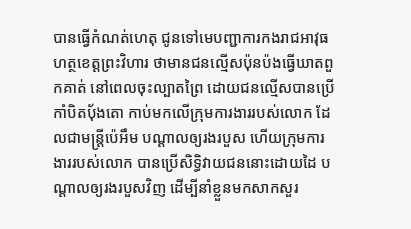បានធ្វើកំណត់ហេតុ ជូនទៅមេបញ្ជាការកងរាជអាវុធហត្ថខេត្តព្រះវិហារ ថាមានជនល្មើសប៉ុនប៉ងធ្វើឃាតពួកគាត់ នៅពេលចុះល្បាតព្រៃ ដោយជនល្មើសបានប្រើកាំបិតប៉័ងតោ កាប់មកលើក្រុមការងាររបស់លោក ដែលជាមន្រ្តីប៉េអឹម បណ្ដាលឲ្យរងរបួស ហើយក្រុមការងាររបស់លោក បានប្រើសិទ្ធិវាយជននោះដោយដៃ បណ្ដាលឲ្យរងរបួសវិញ ដើម្បីនាំខ្លួនមកសាកសួរ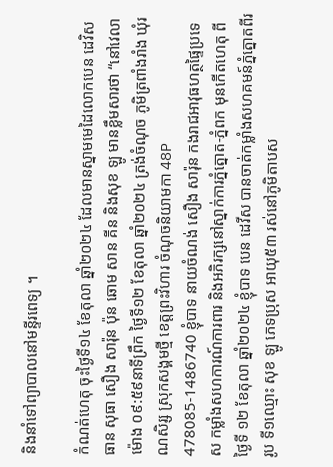និងនាំទៅព្យាបាលនៅមន្ទីរពេទ្យ ។

កំណត់ហេតុ ចុះថ្ងៃទី១៤ ខែតុលា ឆ្នាំ២០២៤ ដែលមានស្នាមមេដៃលោកបេន ដេវិស ធាន សុធា សឿង សារ៉ុន ប៉ុន ឆោម សាន គីន និងសុខ ឡូ មានខ្លឹមសារថា “នៅវេលាម៉ោង ០៩:៥៩នាទីព្រឹក ថ្ងៃទី១២ ខែតុលា ឆ្នាំ២០២៤ ត្រង់ចំណុច ភូមិត្រពាំងរាំង ឃុំរណសិរ្ស ស្រុកសង្គមថ្មី ខេត្តព្រះវិហារ ចំណុចនិយាមកា 48P 478085-1486740 ខ្ញុំបាទ នាយចំណង់ សឿង សារ៉ុន កងរាជអាវុធហត្ថផ្ទៃប្រទេស កម្លាំងសហការណ៍ការពារ និងអភិរក្សនៅស្នាក់ការភ្នំត្នោត-ភ្នំពក មុនកើតហេតុ ពីថ្ងៃទី ១២ ខែតុលា ឆ្នាំ២០២៤ ខ្ញុំបាទ បេន ដេវីស បានចាត់កម្លាំងសហគមន៍ភ្នំត្នោតពីររូប ទី១ឈ្មោះ សុខ ឡូ ភេទប្រុស អាយុ៥៣ រស់នៅភូមិតាបស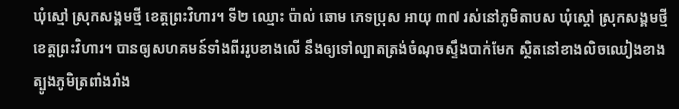ឃុំស្មៅ ស្រុកសង្គមថ្មី ខេត្តព្រះវិហារ។ ទី២ ឈ្មោះ ប៉ាល់ ឆោម ភេទប្រុស អាយុ ៣៧ រស់នៅភូមិតាបស ឃុំស្ដៅ ស្រុកសង្គមថ្មី ខេត្តព្រះវិហារ។ បានឲ្យសហគមន៍ទាំងពីររូបខាងលើ នឹងឲ្យទៅល្បាតត្រង់ចំណុចស្ទឹងបាក់មែក ស្ថិតនៅខាងលិចឈៀងខាងត្បូងភូមិត្រពាំងរាំង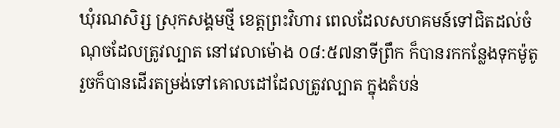ឃុំរណសិរ្ស ស្រុកសង្គមថ្មី ខេត្តព្រះវិហារ ពេលដែលសហគមន៍ទៅជិតដល់ចំណុចដែលត្រូវល្បាត នៅវេលាម៉ោង ០៨:៥៧នាទីព្រឹក ក៏បានរកកន្លែងទុកម៉ូតូ រួចក៏បានដើរតម្រង់ទៅគោលដៅដែលត្រូវល្បាត ក្នុងតំបន់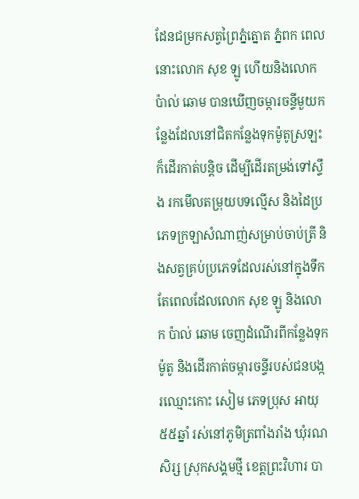ដែនជម្រកសត្វព្រៃភ្នំត្នោត ភ្នំពក ពេលនោះលោក សុខ ឡូ ហើយនិងលោក ប៉ាល់ ឆោម បានឃើញចម្ការចន្ទីមួយកន្លែងដែលនៅជិតកន្លែងទុកម៉ូតូស្រឡះ ក៏ដើរកាត់បន្តិច ដើម្បីដើរតម្រង់ទៅស្ទឹង រកមើលតម្រុយបទល្មើស និងដៃប្រភេទក្រឡាសំណាញ់សម្រាប់ចាប់ត្រី និងសត្វគ្រប់ប្រភេទដែលរស់នៅក្នុងទឹក តែពេលដែលលោក សុខ ឡូ និងលោក ប៉ាល់ ឆោម ចេញដំណើរពីកន្លែងទុកម៉ូតូ និងដើរកាត់ចម្ការចន្ទីរបស់ជនបង្ករឈ្មោះកោះ សៀម ភេទប្រុស អាយុ ៥៥ឆ្នាំ រស់នៅភូមិត្រពាំងរាំង ឃុំរណសិរ្ស ស្រុកសង្គមថ្មី ខេត្តព្រះវិហារ បា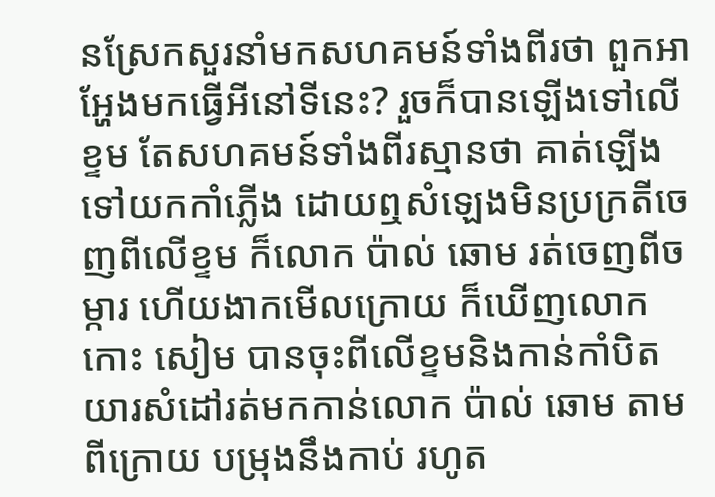នស្រែកសួរនាំមកសហគមន៍ទាំងពីរថា ពួកអាអ្ហែងមកធ្វើអីនៅទីនេះ? រួចក៏បានឡើងទៅលើខ្ទម តែសហគមន៍ទាំងពីរស្មានថា គាត់ឡើងទៅយកកាំភ្លើង ដោយឮសំឡេងមិនប្រក្រតីចេញពីលើខ្ទម ក៏លោក ប៉ាល់ ឆោម រត់ចេញពីចម្ការ ហើយងាកមើលក្រោយ ក៏ឃើញលោក កោះ សៀម បានចុះពីលើខ្ទមនិងកាន់កាំបិតយារសំដៅរត់មកកាន់លោក ប៉ាល់ ឆោម តាមពីក្រោយ បម្រុងនឹងកាប់ រហូត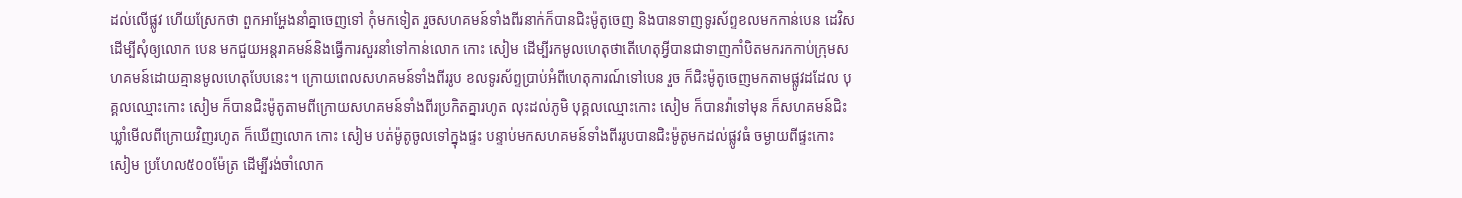ដល់លើផ្លូវ ហើយស្រែកថា ពួកអាអ្ហែងនាំគ្នាចេញទៅ កុំមកទៀត រួចសហគមន៍ទាំងពីរនាក់ក៏បានជិះម៉ូតូចេញ និងបានទាញទូរស័ព្ទខលមកកាន់បេន ដេវិស ដើម្បីសុំឲ្យលោក បេន មកជួយអន្តរាគមន៍និងធ្វើការសួរនាំទៅកាន់លោក កោះ សៀម ដើម្បីរកមូលហេតុថាតើហេតុអ្វីបានជាទាញកាំបិតមករកកាប់ក្រុមសហគមន៍ដោយគ្មានមូលហេតុបែបនេះ។ ក្រោយពេលសហគមន៍ទាំងពីររូប ខលទូរស័ព្ទប្រាប់អំពីហេតុការណ៍ទៅបេន រួច ក៏ជិះម៉ូតូចេញមកតាមផ្លូវដដែល បុគ្គលឈ្មោះកោះ សៀម ក៏បានជិះម៉ូតូតាមពីក្រោយសហគមន៍ទាំងពីរប្រកិតគ្នារហូត លុះដល់ភូមិ បុគ្គលឈ្មោះកោះ សៀម ក៏បានវ៉ាទៅមុន ក៏សហគមន៍ជិះឃ្លាំមើលពីក្រោយវិញរហូត ក៏ឃើញលោក កោះ សៀម បត់ម៉ូតូចូលទៅក្នុងផ្ទះ បន្ទាប់មកសហគមន៍ទាំងពីររូបបានជិះម៉ូតូមកដល់ផ្លូវធំ ចម្ងាយពីផ្ទះកោះ សៀម ប្រហែល៥០០ម៉ែត្រ ដើម្បីរង់ចាំលោក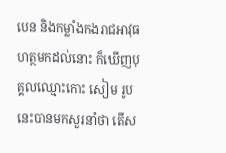បេន និងកម្លាំងកងរាជអាវុធហត្ថមកដល់នោះ ក៏ឃើញបុគ្គលឈ្មោះកោះ សៀម រូបនេះបានមកសួរនាំថា តើស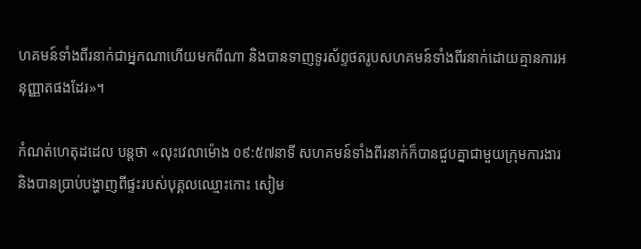ហគមន៍ទាំងពីរនាក់ជាអ្នកណាហើយមកពីណា និងបានទាញទូរស័ព្ទថតរូបសហគមន៍ទាំងពីរនាក់ដោយគ្មានការអនុញ្ញាតផងដែរ»។

កំណត់ហេតុដដេល បន្តថា «លុះវេលាម៉ោង ០៩:៥៧នាទី សហគមន៍ទាំងពីរនាក់ក៏បានជួបគ្នាជាមួយក្រុមការងារ និងបានប្រាប់បង្ហាញពីផ្ទះរបស់បុគ្គលឈ្មោះកោះ សៀម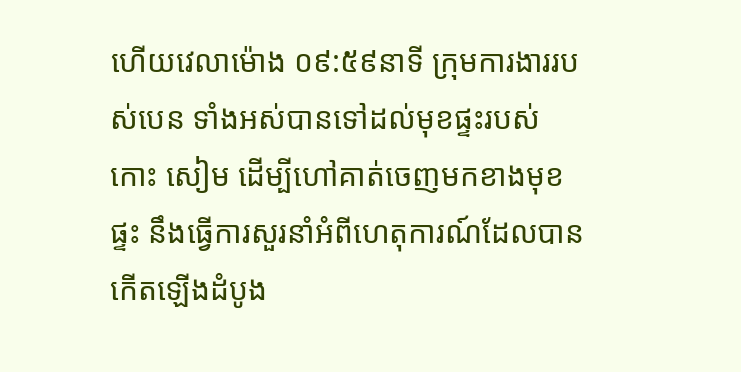ហើយវេលាម៉ោង ០៩:៥៩នាទី ក្រុមការងាររបស់បេន ទាំងអស់បានទៅដល់មុខផ្ទះរបស់កោះ សៀម ដើម្បីហៅគាត់ចេញមកខាងមុខផ្ទះ នឹងធ្វើការសួរនាំអំពីហេតុការណ៍ដែលបានកើតឡើងដំបូង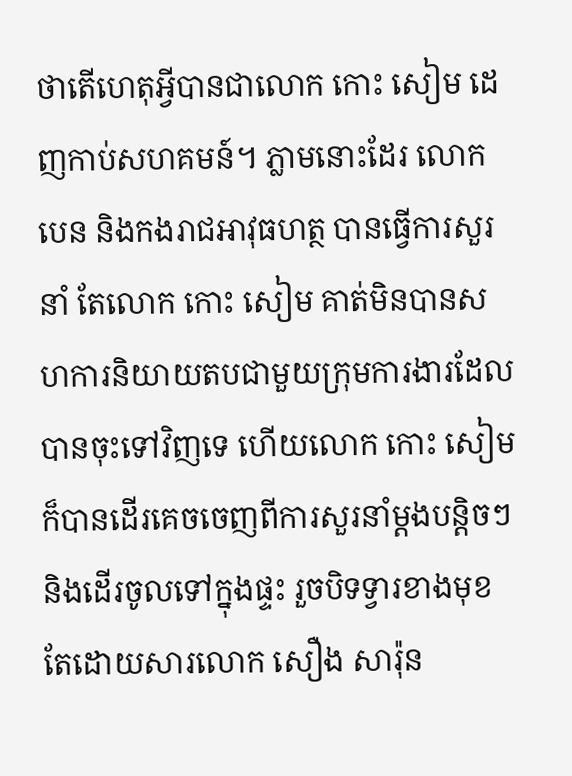ថាតើហេតុអ្វីបានជាលោក កោះ សៀម ដេញកាប់សហគមន៍។ ភ្លាមនោះដែរ លោក បេន និងកងរាជអាវុធហត្ថ បានធ្វើការសួរនាំ តែលោក កោះ សៀម គាត់មិនបានសហការនិយាយតបជាមួយក្រុមការងារដែលបានចុះទៅវិញទេ ហើយលោក កោះ សៀម ក៏បានដើរគេចចេញពីការសួរនាំម្តងបន្តិចៗ និងដើរចូលទៅក្នុងផ្ទះ រួចបិទទ្វារខាងមុខ តែដោយសារលោក សឿង សារ៉ុន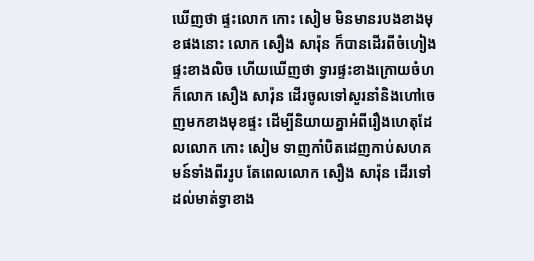ឃើញថា ផ្ទះលោក កោះ សៀម មិនមានរបងខាងមុខផងនោះ លោក សឿង សារ៉ុន ក៏បានដើរពីចំហៀងផ្ទះខាងលិច ហើយឃើញថា ទ្វារផ្ទះខាងក្រោយចំហ ក៏លោក សឿង សារ៉ុន ដើរចូលទៅសួរនាំនិងហៅចេញមកខាងមុខផ្ទះ ដើម្បីនិយាយគ្នាអំពីរឿងហេតុដែលលោក កោះ សៀម ទាញកាំបិតដេញកាប់សហគមន៍ទាំងពីររូប តែពេលលោក សឿង សារ៉ុន ដើរទៅដល់មាត់ទ្វាខាង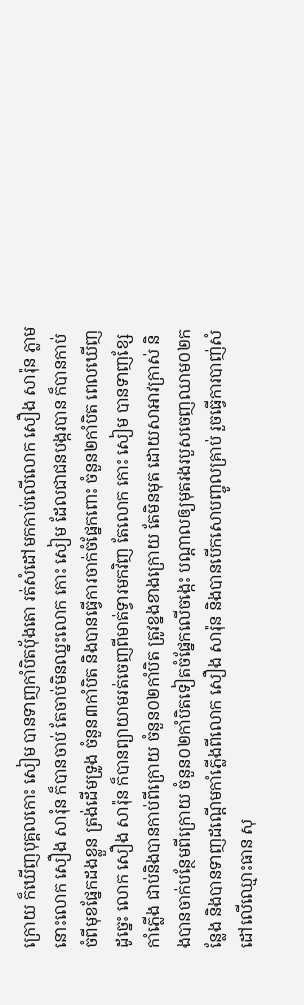ក្រោយ ក៏ឃើញបុគ្គលកោះ សៀម បានទាញកាំបិតប៉័ងតោ រត់សំដៅមកកាប់លើលោក សឿង សារ៉ុន ភ្លាមនោះលោក សឿង សារុំន ក៏បានចាប់ តែចាប់មិនឈ្នះលោក កោះ សៀម ដែលជាជនបង្ករបាន ក៏បានកាប់ចំពីមុខផ្នែកដងខ្លួន ត្រង់ដើមទ្រូង ចំនួន៣កាំបិត និងបានធ្វើការចាក់ចំផ្នែកពោះ ចំនួន២កាំបិត ពេលឃើញដូច្នេះ លោក សឿង សារ៉ុន ក៏បានព្យាយាមរត់ចេញពីមាត់ទ្វារមកវិញ តែលោក កោះ សៀម បានទាញខ្សែកាំភ្លើង ជាប់និងបានកាប់ពីក្រោយ ចំនួន០២កាំបិត ត្រូវខ្នងខាងក្រោយ តែមិនមុត ដោយសាអាវក្រាស់ និងបានចាក់បន្ថែមពីក្រោយ ចំនួន០២កាំបិតទៀតចំផ្នែកលើចង្កេះ បណ្តាលឲ្យមុតរងរបួសចេញឈាម០២កន្លែង និងបានទាញដណ្តើមកាំភ្លើងពីលោក សឿង សារ៉ុន និងបានបើកសោបញ្ចូលគ្រាប់ រួចធ្វើការបាញ់សំដៅលើឈ្មោះធាន សុ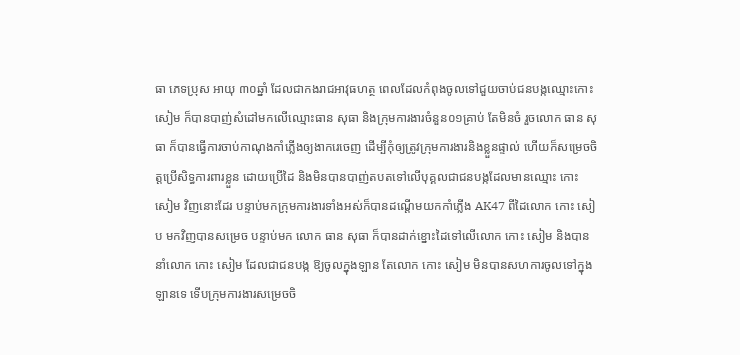ធា ភេទប្រុស អាយុ ៣០ឆ្នាំ ដែលជាកងរាជអាវុធហត្ថ ពេលដែលកំពុងចូលទៅជួយចាប់ជនបង្កឈ្មោះកោះ សៀម ក៏បានបាញ់សំដៅមកលើឈ្មោះធាន សុធា និងក្រុមការងារចំនួន០១គ្រាប់ តែមិនចំ រួចលោក ធាន សុធា ក៏បានធ្វើការចាប់កាណុងកាំភ្លើងឲ្យងាករេចេញ ដើម្បីកុំឲ្យត្រូវក្រុមការងារនិងខ្លួនផ្ទាល់ ហើយក៏សម្រេចចិត្តប្រើសិទ្ធការពារខ្លួន ដោយប្រើដៃ និងមិនបានបាញ់តបតទៅលើបុគ្គលជាជនបង្កដែលមានឈ្មោះ កោះ សៀម វិញនោះដែរ បន្ទាប់មកក្រុមការងារទាំងអស់ក៏បានដណ្ដើមយកកាំភ្លើង AK47 ពីដៃលោក កោះ សៀប មកវិញបានសម្រេច បន្ទាប់មក លោក ធាន សុធា ក៏បានដាក់ខ្នោះដៃទៅលើលោក កោះ សៀម និងបាននាំលោក កោះ សៀម ដែលជាជនបង្ក ឱ្យចូលក្នុងឡាន តែលោក កោះ សៀម មិនបានសហការចូលទៅក្នុងឡានទេ ទើបក្រុមការងារសម្រេចចិ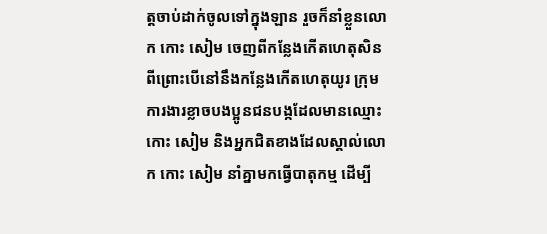ត្តចាប់ដាក់ចូលទៅក្នុងឡាន រួចក៏នាំខ្លួនលោក កោះ សៀម ចេញពីកន្លែងកើតហេតុសិន ពីព្រោះបើនៅនឹងកន្លែងកើតហេតុយូរ ក្រុមការងារខ្លាចបងប្អូនជនបង្កដែលមានឈ្មោះ កោះ សៀម និងអ្នកជិតខាងដែលស្គាល់លោក កោះ សៀម នាំគ្នាមកធ្វើបាតុកម្ម ដើម្បី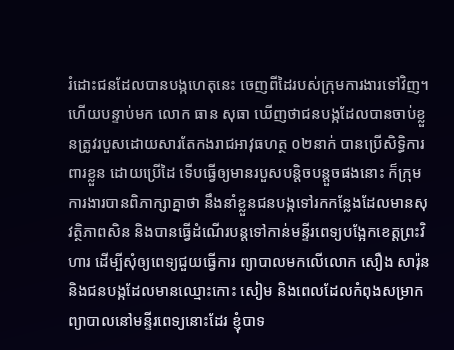រំដោះជនដែលបានបង្កហេតុនេះ ចេញពីដៃរបស់ក្រុមការងារទៅវិញ។ ហើយបន្ទាប់មក លោក ធាន សុធា ឃើញថាជនបង្កដែលបានចាប់ខ្លួនត្រូវរបួសដោយសារតែកងរាជអាវុធហត្ថ ០២នាក់ បានប្រើសិទ្ធិការពារខ្លួន ដោយប្រើដៃ ទើបធ្វើឲ្យមានរបួសបន្តិចបន្តួចផងនោះ ក៏ក្រុមការងារបានពិភាក្សាគ្នាថា នឹងនាំខ្លួនជនបង្កទៅរកកន្លែងដែលមានសុវត្ថិភាពសិន និងបានធ្វើដំណើរបន្តទៅកាន់មន្ទីរពេទ្យបង្អែកខេត្តព្រះវិហារ ដើម្បីសុំឲ្យពេទ្យជួយធ្វើការ ព្យាបាលមកលើលោក សឿង សារ៉ុន និងជនបង្កដែលមានឈ្មោះកោះ សៀម និងពេលដែលកំពុងសម្រាកព្យាបាលនៅមន្ទីរពេទ្យនោះដែរ ខ្ញុំបាទ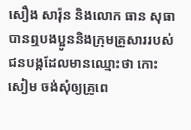សឿង សារ៉ុន និងលោក ធាន សុធា បានឮបងប្អូននិងក្រុមគ្រួសាររបស់ជនបង្កដែលមានឈ្មោះថា កោះ សៀម ចង់សុំឲ្យគ្រូពេ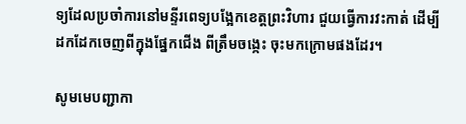ទ្យដែលប្រចាំការនៅមន្ទីរពេទ្យបង្អែកខេត្តព្រះវិហារ ជួយធ្វើការវះកាត់ ដើម្បីដកដែកចេញពីក្នុងផ្នែកជើង ពីត្រឹមចង្កេះ ចុះមកក្រោមផងដែរ។

សូមមេបញ្ជាកា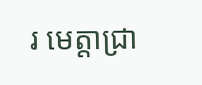រ មេត្តាជ្រា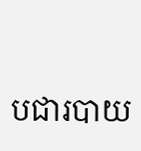បជារបាយ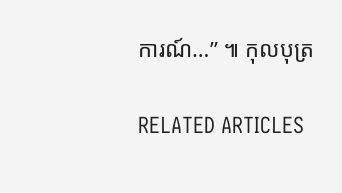ការណ៍…” ៕ កុលបុត្រ

RELATED ARTICLES